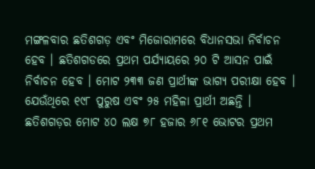ମଙ୍ଗଳବାର ଛତିଶଗଡ଼ ଏବଂ ମିଜୋରାମରେ ବିଧାନସଭା ନିର୍ବାଚନ ହେବ । ଛତିଶଗଡରେ ପ୍ରଥମ ପର୍ଯ୍ୟାୟରେ ୨୦ ଟି ଆସନ ପାଇଁ ନିର୍ବାଚନ ହେବ । ମୋଟ ୨୩୩ ଜଣ ପ୍ରାର୍ଥୀଙ୍କ ଭାଗ୍ୟ ପରୀକ୍ଷା ହେବ । ଯେଉଁଥିରେ ୧୯୮ ପୁରୁଷ ଏବଂ ୨୫ ମହିଳା ପ୍ରାର୍ଥୀ ଅଛନ୍ତି । ଛତିଶଗଡ଼ର ମୋଟ ୪୦ ଲକ୍ଷ ୭୮ ହଜାର ୬୮୧ ଭୋଟର ପ୍ରଥମ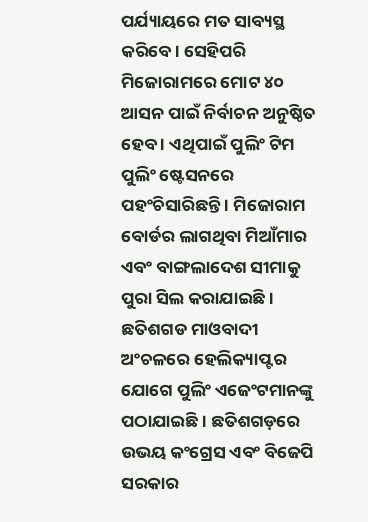ପର୍ଯ୍ୟାୟରେ ମତ ସାବ୍ୟସ୍ଥ କରିବେ । ସେହିପରି ମିଜୋରାମରେ ମୋଟ ୪୦ ଆସନ ପାଇଁ ନିର୍ବାଚନ ଅନୁଷ୍ଠିତ ହେବ । ଏଥିପାଇଁ ପୁଲିଂ ଟିମ ପୁଲିଂ ଷ୍ଟେସନରେ ପହଂଚିସାରିଛନ୍ତି । ମିଜୋରାମ ବୋର୍ଡର ଲାଗଥିବା ମିଆଁମାର ଏବଂ ବାଙ୍ଗଲାଦେଶ ସୀମାକୁ ପୁରା ସିଲ କରାଯାଇଛି । ଛତିଶଗଡ ମାଓବାଦୀ ଅଂଚଳରେ ହେଲିକ୍ୟାପ୍ଟର ଯୋଗେ ପୁଲିଂ ଏଜେଂଟମାନଙ୍କୁ ପଠାଯାଇଛି । ଛତିଶଗଡ଼ରେ ଉଭୟ କଂଗ୍ରେସ ଏବଂ ବିଜେପି ସରକାର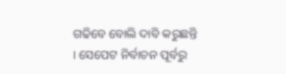ଗଢିବେ ବୋଲି ଦାବି କରୁଛନ୍ତି । ସେପେଟ ନିର୍ବାଚନ ପୂର୍ବରୁ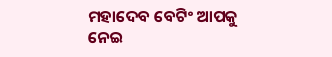ମହାଦେବ ବେଟିଂ ଆପକୁ ନେଇ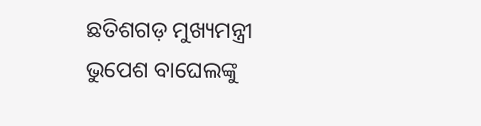ଛତିଶଗଡ଼ ମୁଖ୍ୟମନ୍ତ୍ରୀ ଭୁପେଶ ବାଘେଲଙ୍କୁ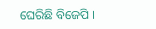ଘେରିଛି ବିଜେପି ।